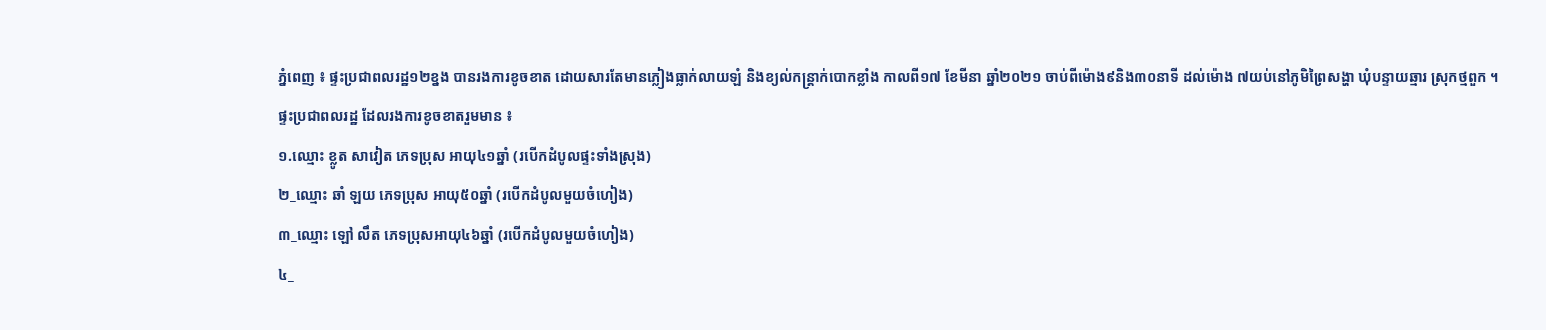ភ្នំពេញ ៖ ផ្ទះប្រជាពលរដ្ឋ១២ខ្នង បានរងការខូចខាត ដោយសារតែមានភ្លៀងធ្លាក់លាយឡំ និងខ្យល់កន្ត្រាក់បោកខ្លាំង កាលពី១៧ ខែមីនា ឆ្នាំ២០២១ ចាប់ពីម៉ោង៩និង៣០នាទី ដល់ម៉ោង ៧យប់នៅភូមិព្រៃសង្ហា ឃុំបន្ទាយឆ្មារ ស្រុកថ្មពួក ។
ផ្ទះប្រជាពលរដ្ឋ ដែលរងការខូចខាតរួមមាន ៖
១.ឈ្មោះ ខ្លូត សាវៀត ភេទប្រុស អាយុ៤១ឆ្នាំ (របើកដំបូលផ្ទះទាំងស្រុង)
២_ឈ្មោះ ឆាំ ឡយ ភេទប្រុស អាយុ៥០ឆ្នាំ (របើកដំបូលមួយចំហៀង)
៣_ឈ្មោះ ឡៅ លឹត ភេទប្រុសអាយុ៤៦ឆ្នាំ (របើកដំបូលមួយចំហៀង)
៤_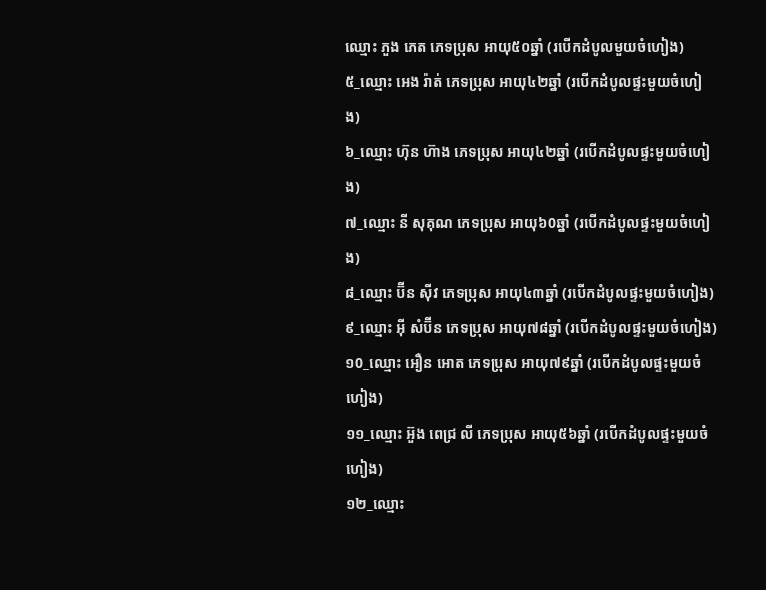ឈ្មោះ ភួង ភេត ភេទប្រុស អាយុ៥០ឆ្នាំ (របើកដំបូលមួយចំហៀង)
៥_ឈ្មោះ អេង រ៉ាត់ ភេទប្រុស អាយុ៤២ឆ្នាំ (របើកដំបូលផ្ទះមួយចំហៀង)
៦_ឈ្មោះ ហ៊ុន ហ៊ាង ភេទប្រុស អាយុ៤២ឆ្នាំ (របើកដំបូលផ្ទះមួយចំហៀង)
៧_ឈ្មោះ នី សុគុណ ភេទប្រុស អាយុ៦0ឆ្នាំ (របើកដំបូលផ្ទះមួយចំហៀង)
៨_ឈ្មោះ ប៊ីន ស៊ីវ ភេទប្រុស អាយុ៤៣ឆ្នាំ (របើកដំបូលផ្ទះមួយចំហៀង)
៩_ឈ្មោះ អ៊ី សំប៊ីន ភេទប្រុស អាយុ៧៨ឆ្នាំ (របើកដំបូលផ្ទះមួយចំហៀង)
១0_ឈ្មោះ អឿន អោត ភេទប្រុស អាយុ៧៩ឆ្នាំ (របើកដំបូលផ្ទះមួយចំហៀង)
១១_ឈ្មោះ អ៊ួង ពេជ្រ លី ភេទប្រុស អាយុ៥៦ឆ្នាំ (របើកដំបូលផ្ទះមួយចំហៀង)
១២_ឈ្មោះ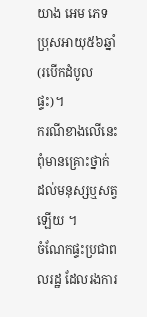យាង អេម ភេទប្រុសអាយុ៥៦ឆ្នាំ (របើកដំបូលផ្ទះ)។
ករណីខាងលើនេះ ពុំមានគ្រោះថ្នាក់ ដល់មនុស្សឬសត្វឡើយ ។
ចំណែកផ្ទះប្រជាពលរដ្ឋ ដែលរងការ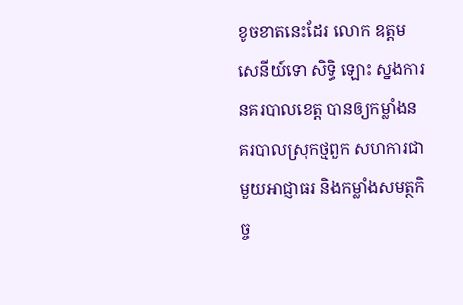ខូចខាតនេះដែរ លោក ឧត្តមសេនីយ៍ទោ សិទ្ធិ ឡោះ ស្នងការនគរបាលខេត្ត បានឲ្យកម្លាំងនគរបាលស្រុកថ្មពួក សហការជាមួយអាជ្ញាធរ និងកម្លាំងសមត្ថកិច្ច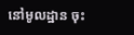នៅមូលដ្ឋាន ចុះ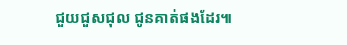ជួយជួសជុល ជូនគាត់ផងដែរ៕